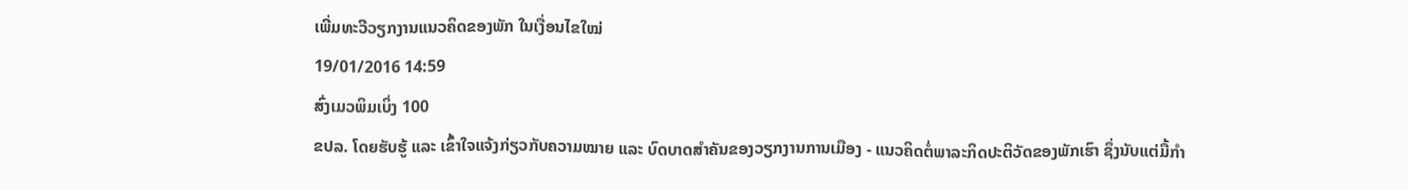ເພີ່ມທະວີວຽກງານແນວຄິດຂອງພັກ ໃນເງື່ອນໄຂໃໝ່
19/01/2016 14:59
ສົ່ງເມວພິມເບິ່ງ 100
ຂປລ. ໂດຍຮັບຮູ້ ແລະ ເຂົ້າໃຈແຈ້ງກ່ຽວກັບຄວາມໝາຍ ແລະ ບົດບາດສຳຄັນຂອງວຽກງານການເມືອງ - ແນວຄິດຕໍ່ພາລະກິດປະຕິວັດຂອງພັກເຮົາ ຊຶ່ງນັບແຕ່ມື້ກຳ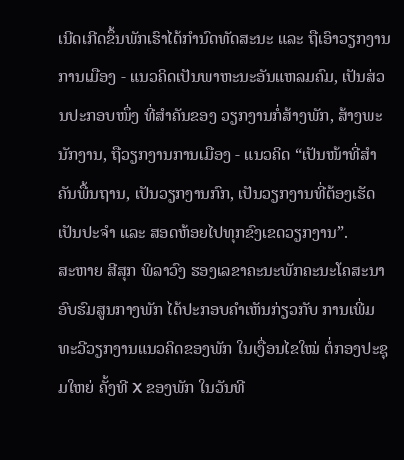ເນີດເກີດຂຶ້ນພັກເຮົາໄດ້ກຳນົດທັດສະນະ ແລະ ຖືເອົາວຽກງານການເມືອງ - ແນວຄິດເປັນພາຫະນະອັນແຫລມຄົມ, ເປັນສ່ວນປະກອບໜຶ່ງ ທີ່ສຳຄັນຂອງ ວຽກງານກໍ່ສ້າງພັກ, ສ້າງພະນັກງານ, ຖືວຽກງານການເມືອງ - ແນວຄິດ “ເປັນໜ້າທີ່ສຳຄັນພື້ນຖານ, ເປັນວຽກງານກົກ, ເປັນວຽກງານທີ່ຕ້ອງເຮັດເປັນປະຈຳ ແລະ ສອດຫ້ອຍໄປທຸກຂົງເຂດວຽກງານ”.
ສະຫາຍ ສີສຸກ ພິລາວົງ ຮອງເລຂາຄະນະພັກຄະນະໂຄສະນາອົບຮົມສູນກາງພັກ ໄດ້ປະກອບຄຳເຫັນກ່ຽວກັບ ການເພີ່ມທະວີວຽກງານແນວຄິດຂອງພັກ ໃນເງື່ອນໄຂໃໝ່ ຕໍ່ກອງປະຊຸມໃຫຍ່ ຄັ້ງທີ X ຂອງພັກ ໃນວັນທີ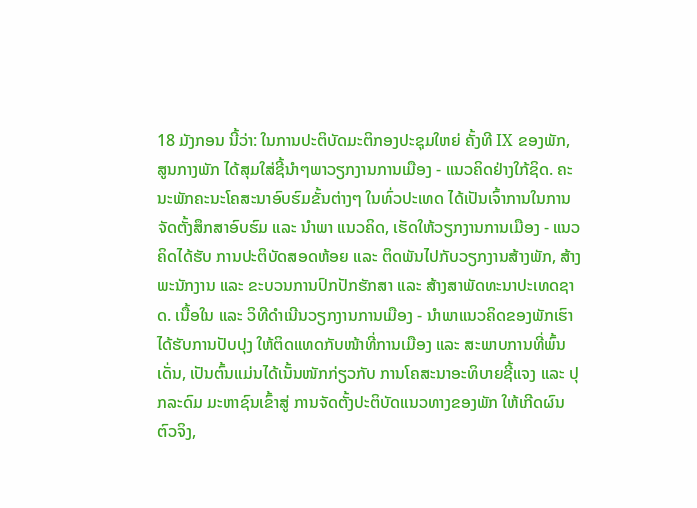18 ມັງກອນ ນີ້ວ່າ: ໃນການປະຕິບັດມະຕິກອງປະຊຸມໃຫຍ່ ຄັ້ງທີ IX ຂອງພັກ, ສູນກາງພັກ ໄດ້ສຸມໃສ່ຊີ້ນຳໆພາວຽກງານການເມືອງ - ແນວຄິດຢ່າງໃກ້ຊິດ. ຄະນະພັກຄະນະໂຄສະນາອົບຮົມຂັ້ນຕ່າງໆ ໃນທົ່ວປະເທດ ໄດ້ເປັນເຈົ້າການໃນການຈັດຕັ້ງສຶກສາອົບຮົມ ແລະ ນຳພາ ແນວຄິດ, ເຮັດໃຫ້ວຽກງານການເມືອງ - ແນວຄິດໄດ້ຮັບ ການປະຕິບັດສອດຫ້ອຍ ແລະ ຕິດພັນໄປກັບວຽກງານສ້າງພັກ, ສ້າງພະນັກງານ ແລະ ຂະບວນການປົກປັກຮັກສາ ແລະ ສ້າງສາພັດທະນາປະເທດຊາດ. ເນື້ອໃນ ແລະ ວິທີດຳເນີນວຽກງານການເມືອງ - ນຳພາແນວຄິດຂອງພັກເຮົາ ໄດ້ຮັບການປັບປຸງ ໃຫ້ຕິດແທດກັບໜ້າທີ່ການເມືອງ ແລະ ສະພາບການທີ່ພົ້ນເດັ່ນ, ເປັນຕົ້ນແມ່ນໄດ້ເນັ້ນໜັກກ່ຽວກັບ ການໂຄສະນາອະທິບາຍຊີ້ແຈງ ແລະ ປຸກລະດົມ ມະຫາຊົນເຂົ້າສູ່ ການຈັດຕັ້ງປະຕິບັດແນວທາງຂອງພັກ ໃຫ້ເກີດຜົນຕົວຈິງ,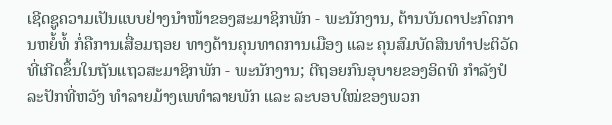ເຊີດຊູຄວາມເປັນແບບຢ່າງນຳໜ້າຂອງສະມາຊິກພັກ - ພະນັກງານ, ຕ້ານບັນດາປະກົດການຫຍໍ້ທໍ້ ກໍ່ຄືການເສື່ອມຖອຍ ທາງດ້ານຄຸນທາດການເມືອງ ແລະ ຄຸນສົມບັດສິນທຳປະຕິວັດ ທີ່ເກີດຂຶ້ນໃນຖັນແຖວສະມາຊິກພັກ - ພະນັກງານ; ຕີຖອຍກົນອຸບາຍຂອງອິດທິ ກຳລັງປໍລະປັກທີ່ຫວັງ ທຳລາຍມ້າງເພທຳລາຍພັກ ແລະ ລະບອບໃໝ່ຂອງພວກ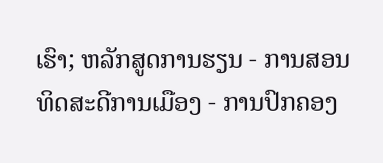ເຮົາ; ຫລັກສູດການຮຽນ - ການສອນທິດສະດີການເມືອງ - ການປົກຄອງ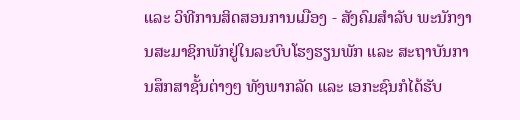ແລະ ວິທີການສິດສອນການເມືອງ - ສັງຄົມສຳລັບ ພະນັກງານສະມາຊິກພັກຢູ່ໃນລະບົບໂຮງຮຽນພັກ ແລະ ສະຖາບັນການສຶກສາຊັ້ນຕ່າງໆ ທັງພາກລັດ ແລະ ເອກະຊົນກໍໄດ້ຮັບ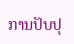ການປັບປຸ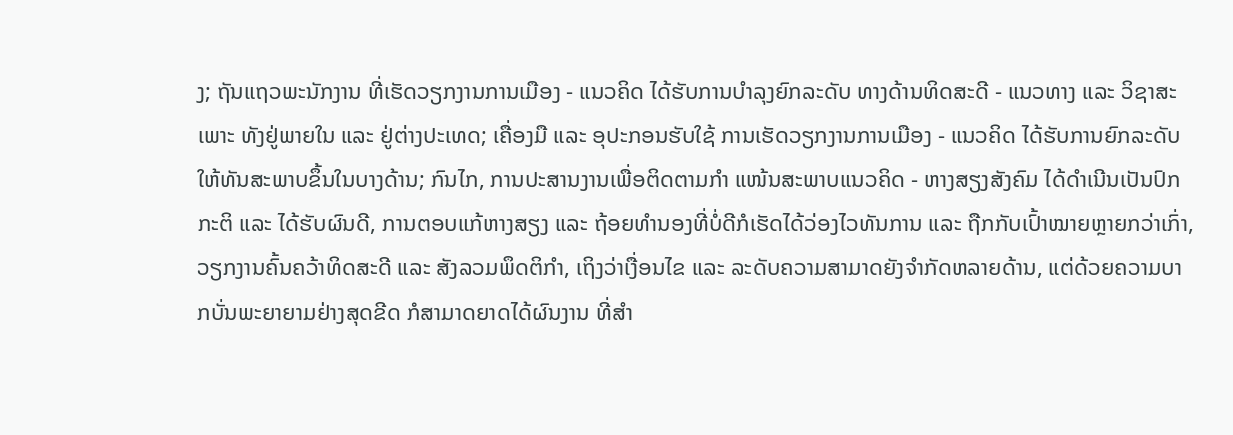ງ; ຖັນແຖວພະນັກງານ ທີ່ເຮັດວຽກງານການເມືອງ - ແນວຄິດ ໄດ້ຮັບການບຳລຸງຍົກລະດັບ ທາງດ້ານທິດສະດີ - ແນວທາງ ແລະ ວິຊາສະເພາະ ທັງຢູ່ພາຍໃນ ແລະ ຢູ່ຕ່າງປະເທດ; ເຄື່ອງມື ແລະ ອຸປະກອນຮັບໃຊ້ ການເຮັດວຽກງານການເມືອງ - ແນວຄິດ ໄດ້ຮັບການຍົກລະດັບ ໃຫ້ທັນສະພາບຂຶ້ນໃນບາງດ້ານ; ກົນໄກ, ການປະສານງານເພື່ອຕິດຕາມກຳ ແໜ້ນສະພາບແນວຄິດ - ຫາງສຽງສັງຄົມ ໄດ້ດຳເນີນເປັນປົກກະຕິ ແລະ ໄດ້ຮັບຜົນດີ, ການຕອບແກ້ຫາງສຽງ ແລະ ຖ້ອຍທຳນອງທີ່ບໍ່ດີກໍເຮັດໄດ້ວ່ອງໄວທັນການ ແລະ ຖືກກັບເປົ້າໝາຍຫຼາຍກວ່າເກົ່າ, ວຽກງານຄົ້ນຄວ້າທິດສະດີ ແລະ ສັງລວມພຶດຕິກຳ, ເຖິງວ່າເງື່ອນໄຂ ແລະ ລະດັບຄວາມສາມາດຍັງຈຳກັດຫລາຍດ້ານ, ແຕ່ດ້ວຍຄວາມບາກບັ່ນພະຍາຍາມຢ່າງສຸດຂີດ ກໍສາມາດຍາດໄດ້ຜົນງານ ທີ່ສຳ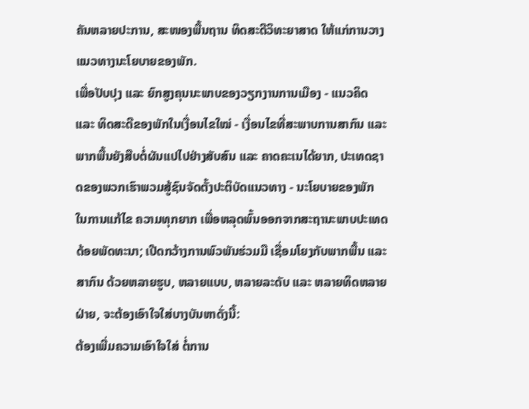ຄັນຫລາຍປະການ, ສະໜອງພື້ນຖານ ທິດສະດີວິທະຍາສາດ ໃຫ້ແກ່ການວາງ ແນວທາງນະໂຍບາຍຂອງພັກ.
ເພື່ອປັບປຸງ ແລະ ຍົກສູງຄຸນນະພາບຂອງວຽກງານການເມືອງ - ແນວຄິດ ແລະ ທິດສະດີຂອງພັກໃນເງື່ອນໄຂໃໝ່ - ເງື່ອນໄຂທີ່ສະພາບການສາກົນ ແລະ ພາກພື້ນຍັງສືບຕໍ່ຜັນແປໄປຢ່າງສັບສົນ ແລະ ຄາດຄະເນໄດ້ຍາກ, ປະເທດຊາດຂອງພວກເຮົາພວມສູ້ຊົນຈັດຕັ້ງປະຕິບັດແນວທາງ - ນະໂຍບາຍຂອງພັກ ໃນການແກ້ໄຂ ຄວາມທຸກຍາກ ເພື່ອຫລຸດພົ້ນອອກຈາກສະຖານະພາບປະເທດດ້ອຍພັດທະນາ; ເປີດກວ້າງການພົວພັນຮ່ວມມື ເຊື່ອມໂຍງກັບພາກພື້ນ ແລະ ສາກົນ ດ້ວຍຫລາຍຮູບ, ຫລາຍແບບ, ຫລາຍລະດັບ ແລະ ຫລາຍທິດຫລາຍຝ່າຍ, ຈະຕ້ອງເອົາໃຈໃສ່ບາງບັນຫາດັ່ງນີ້:
ຕ້ອງເພີ່ມຄວາມເອົາໃຈໃສ່ ຕໍ່ການ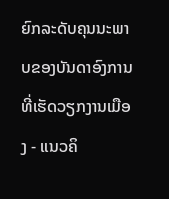ຍົກລະດັບຄຸນນະພາບຂອງບັນດາອົງການທີ່ເຮັດວຽກງານເມືອງ - ແນວຄິ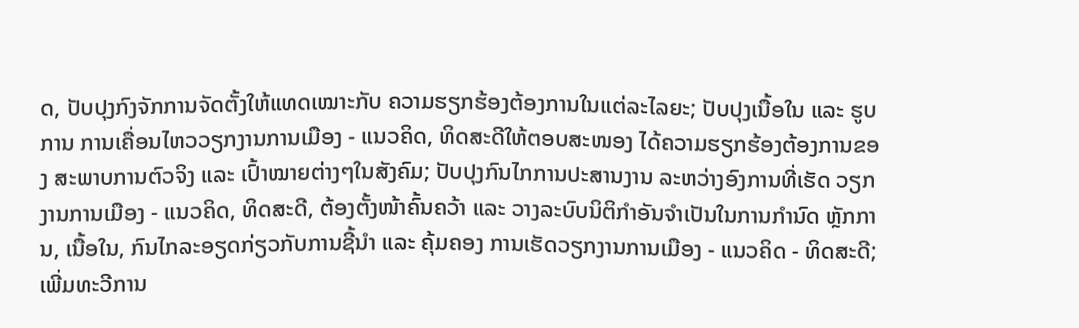ດ, ປັບປຸງກົງຈັກການຈັດຕັ້ງໃຫ້ແທດເໝາະກັບ ຄວາມຮຽກຮ້ອງຕ້ອງການໃນແຕ່ລະໄລຍະ; ປັບປຸງເນື້ອໃນ ແລະ ຮູບການ ການເຄື່ອນໄຫວວຽກງານການເມືອງ - ແນວຄິດ, ທິດສະດີໃຫ້ຕອບສະໜອງ ໄດ້ຄວາມຮຽກຮ້ອງຕ້ອງການຂອງ ສະພາບການຕົວຈິງ ແລະ ເປົ້າໝາຍຕ່າງໆໃນສັງຄົມ; ປັບປຸງກົນໄກການປະສານງານ ລະຫວ່າງອົງການທີ່ເຮັດ ວຽກງານການເມືອງ - ແນວຄິດ, ທິດສະດີ, ຕ້ອງຕັ້ງໜ້າຄົ້ນຄວ້າ ແລະ ວາງລະບົບນິຕິກຳອັນຈຳເປັນໃນການກຳນົດ ຫຼັກການ, ເນື້ອໃນ, ກົນໄກລະອຽດກ່ຽວກັບການຊີ້ນຳ ແລະ ຄຸ້ມຄອງ ການເຮັດວຽກງານການເມືອງ - ແນວຄິດ - ທິດສະດີ; ເພີ່ມທະວີການ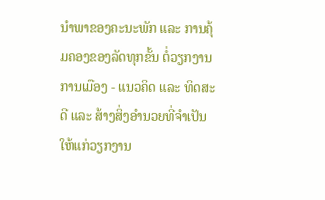ນຳພາຂອງຄະນະພັກ ແລະ ການຄຸ້ມຄອງຂອງລັດທຸກຂັ້ນ ຕໍ່ວຽກງານການເມືອງ - ແນວຄິດ ແລະ ທິດສະດີ ແລະ ສ້າງສິ່ງອຳນວຍທີ່ຈຳເປັນໃຫ້ແກ່ວຽກງານ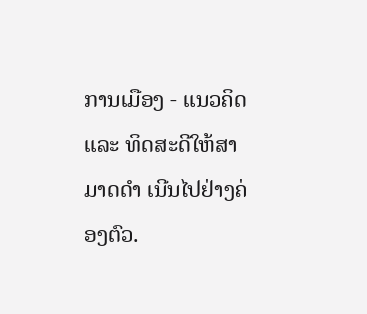ການເມືອງ - ແນວຄິດ ແລະ ທິດສະດີໃຫ້ສາມາດດຳ ເນີນໄປຢ່າງຄ່ອງຕົວ.